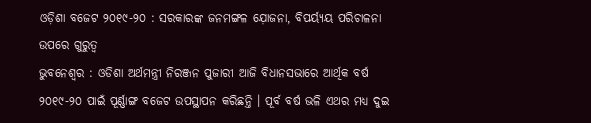ଓଡ଼ିଶା ବଜେଟ ୨୦୧୯-୨୦ : ସରକାରଙ୍କ ଜନମଙ୍ଗଳ ଯ଼ୋଜନା, ବିପର୍ୟ୍ୟୟ ପରିଚାଳନା ଉପରେ ଗୁରୁତ୍ୱ
ଭୁବନେଶ୍ୱର : ଓଡିଶା ଅର୍ଥମନ୍ତ୍ରୀ ନିରଞ୍ଜନ ପୁଜାରୀ ଆଜି ବିଧାନସଭାରେ ଆର୍ଥିକ ବର୍ଷ ୨୦୧୯-୨୦ ପାଇଁ ପୂର୍ଣ୍ଣାଙ୍ଗ ବଜେଟ ଉପସ୍ଥାପନ କରିଛନ୍ତି । ପୂର୍ବ ବର୍ଷ ଭଳି ଏଥର ମଧ୍ୟ ଦୁଇ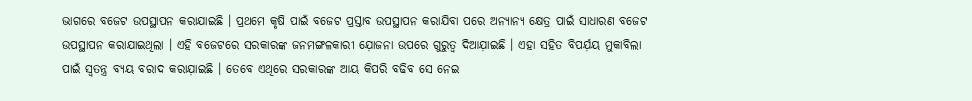ଭାଗରେ ବଜେଟ ଉପସ୍ଥାପନ କରାଯାଇଛି । ପ୍ରଥମେ କୃଷି ପାଇଁ ବଜେଟ ପ୍ରସ୍ତାବ ଉପସ୍ଥାପନ କରାଯିବା ପରେ ଅନ୍ୟାନ୍ୟ କ୍ଷେତ୍ର ପାଇଁ ସାଧାରଣ ବଜେଟ ଉପସ୍ଥାପନ କରାଯାଇଥିଲା । ଏହି ବଜେଟରେ ସରକାରଙ୍କ ଜନମଙ୍ଗଳକାରୀ ଯ଼ୋଜନା ଉପରେ ଗୁରୁତ୍ବ ଦିଆଯ଼ାଇଛି । ଏହା ସହିତ ବିପର୍ଯ଼ୟ ମୁକାବିଲା ପାଇଁ ସ୍ବତନ୍ତ୍ର ବ୍ୟୟ ବରାଦ କରାଯ଼ାଇଛି । ତେବେ ଏଥିରେ ସରକାରଙ୍କ ଆୟ କିପରି ବଢିବ ସେ ନେଇ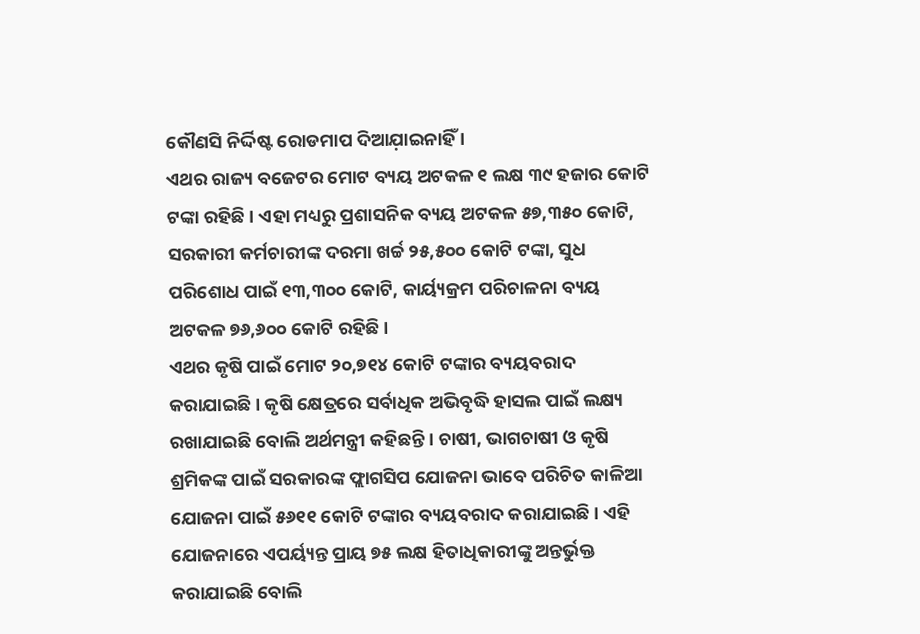କୌଣସି ନିର୍ଦ୍ଦିଷ୍ଟ ରୋଡମାପ ଦିଆଯ଼ାଇନାହିଁ ।
ଏଥର ରାଜ୍ୟ ବଜେଟର ମୋଟ ବ୍ୟୟ ଅଟକଳ ୧ ଲକ୍ଷ ୩୯ ହଜାର କୋଟି ଟଙ୍କା ରହିଛି । ଏହା ମଧ୍ୟରୁ ପ୍ରଶାସନିକ ବ୍ୟୟ ଅଟକଳ ୫୭,୩୫୦ କୋଟି, ସରକାରୀ କର୍ମଚାରୀଙ୍କ ଦରମା ଖର୍ଚ୍ଚ ୨୫,୫୦୦ କୋଟି ଟଙ୍କା, ସୁଧ ପରିଶୋଧ ପାଇଁ ୧୩,୩୦୦ କୋଟି, କାର୍ୟ୍ୟକ୍ରମ ପରିଚାଳନା ବ୍ୟୟ ଅଟକଳ ୭୬,୬୦୦ କୋଟି ରହିଛି ।
ଏଥର କୃଷି ପାଇଁ ମୋଟ ୨୦,୭୧୪ କୋଟି ଟଙ୍କାର ବ୍ୟୟବରାଦ କରାଯାଇଛି । କୃଷି କ୍ଷେତ୍ରରେ ସର୍ବାଧିକ ଅଭିବୃଦ୍ଧି ହାସଲ ପାଇଁ ଲକ୍ଷ୍ୟ ରଖାଯାଇଛି ବୋଲି ଅର୍ଥମନ୍ତ୍ରୀ କହିଛନ୍ତି । ଚାଷୀ, ଭାଗଚାଷୀ ଓ କୃଷି ଶ୍ରମିକଙ୍କ ପାଇଁ ସରକାରଙ୍କ ଫ୍ଲାଗସିପ ଯୋଜନା ଭାବେ ପରିଚିତ କାଳିଆ ଯୋଜନା ପାଇଁ ୫୬୧୧ କୋଟି ଟଙ୍କାର ବ୍ୟୟବରାଦ କରାଯାଇଛି । ଏହି ଯୋଜନାରେ ଏପର୍ୟ୍ୟନ୍ତ ପ୍ରାୟ ୭୫ ଲକ୍ଷ ହିତାଧିକାରୀଙ୍କୁ ଅନ୍ତର୍ଭୁକ୍ତ କରାଯାଇଛି ବୋଲି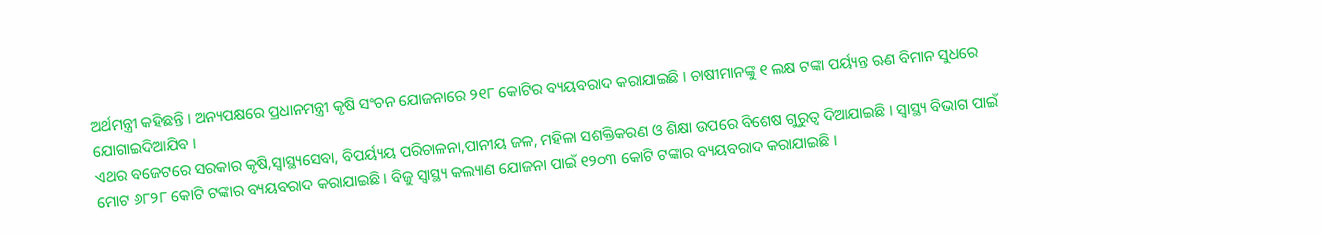ଅର୍ଥମନ୍ତ୍ରୀ କହିଛନ୍ତି । ଅନ୍ୟପକ୍ଷରେ ପ୍ରଧାନମନ୍ତ୍ରୀ କୃଷି ସଂଚନ ଯୋଜନାରେ ୨୧୮ କୋଟିର ବ୍ୟୟବରାଦ କରାଯାଇଛି । ଚାଷୀମାନଙ୍କୁ ୧ ଲକ୍ଷ ଟଙ୍କା ପର୍ୟ୍ୟନ୍ତ ଋଣ ବିମାନ ସୁଧରେ ଯୋଗାଇଦିଆଯିବ ।
ଏଥର ବଜେଟରେ ସରକାର କୃଷି,ସ୍ୱାସ୍ଥ୍ୟସେବା, ବିପର୍ୟ୍ୟୟ ପରିଚାଳନା,ପାନୀୟ ଜଳ, ମହିଳା ସଶକ୍ତିକରଣ ଓ ଶିକ୍ଷା ଉପରେ ବିଶେଷ ଗୁରୁତ୍ୱ ଦିଆଯାଇଛି । ସ୍ୱାସ୍ଥ୍ୟ ବିଭାଗ ପାଇଁ ମୋଟ ୬୮୨୮ କୋଟି ଟଙ୍କାର ବ୍ୟୟବରାଦ କରାଯାଇଛି । ବିଜୁ ସ୍ୱାସ୍ଥ୍ୟ କଲ୍ୟାଣ ଯୋଜନା ପାଇଁ ୧୨୦୩ କୋଟି ଟଙ୍କାର ବ୍ୟୟବରାଦ କରାଯାଇଛି ।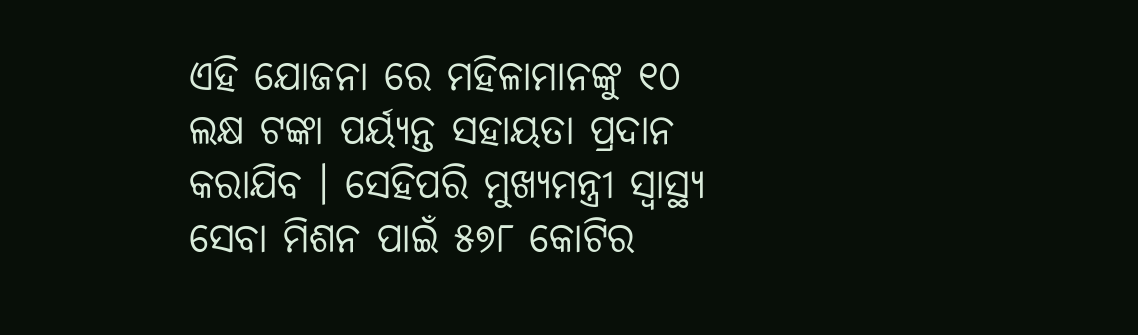ଏହି ଯୋଜନା ରେ ମହିଳାମାନଙ୍କୁ ୧୦ ଲକ୍ଷ ଟଙ୍କା ପର୍ୟ୍ୟନ୍ତ ସହାୟତା ପ୍ରଦାନ କରାଯିବ । ସେହିପରି ମୁଖ୍ୟମନ୍ତ୍ରୀ ସ୍ୱାସ୍ଥ୍ୟ ସେବା ମିଶନ ପାଇଁ ୫୭୮ କୋଟିର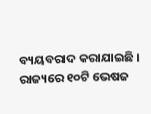ବ୍ୟୟବରାଦ କରାଯାଇଛି । ରାଜ୍ୟରେ ୧୦ଟି ଭେଷଜ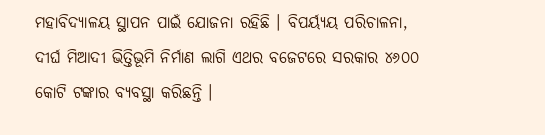ମହାବିଦ୍ୟାଳୟ ସ୍ଥାପନ ପାଇଁ ଯୋଜନା ରହିଛି । ବିପର୍ୟ୍ୟୟ ପରିଚାଳନା, ଦୀର୍ଘ ମିଆଦୀ ଭିତ୍ତିଭୂମି ନିର୍ମାଣ ଲାଗି ଏଥର ବଜେଟରେ ସରକାର ୪୬୦୦ କୋଟି ଟଙ୍କାର ବ୍ୟବସ୍ଥା କରିଛନ୍ତି ।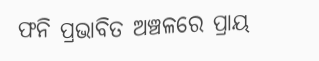ଫନି ପ୍ରଭାବିତ ଅଞ୍ଚଳରେ ପ୍ରାୟ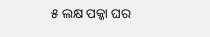୫ ଲକ୍ଷ ପକ୍କା ଘର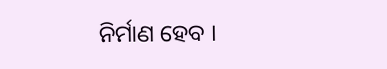ନିର୍ମାଣ ହେବ ।